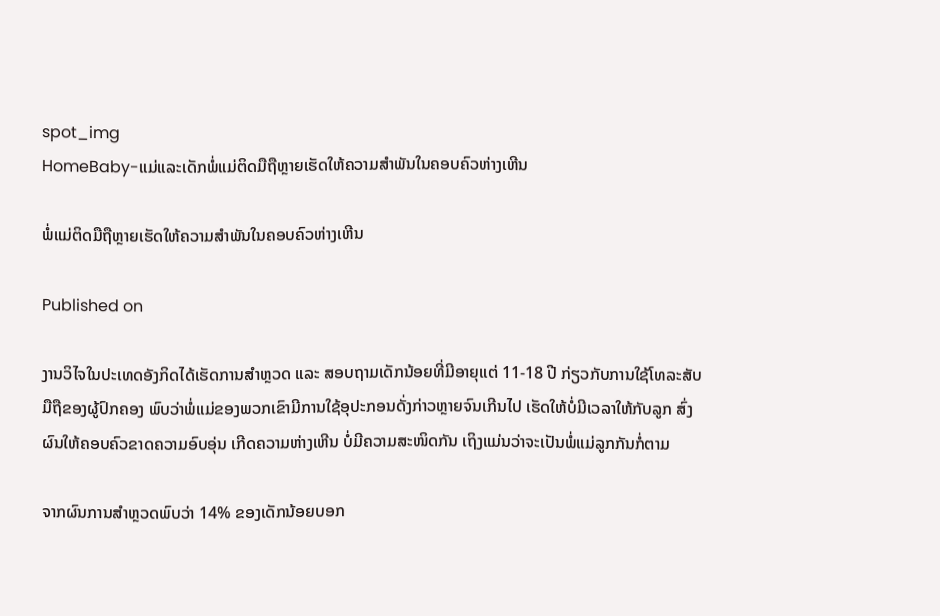spot_img
HomeBaby-ແມ່ແລະເດັກພໍ່ແມ່ຕິດມືຖືຫຼາຍເຮັດໃຫ້ຄວາມສຳພັນໃນຄອບຄົວຫ່າງເຫີນ

ພໍ່ແມ່ຕິດມືຖືຫຼາຍເຮັດໃຫ້ຄວາມສຳພັນໃນຄອບຄົວຫ່າງເຫີນ

Published on

ງານວິໄຈໃນປະເທດອັງກິດໄດ້ເຮັດການສຳຫຼວດ ແລະ ສອບຖາມເດັກນ້ອຍທີ່ມີອາຍຸແຕ່ 11-18 ປີ ກ່ຽວກັບການໃຊ້ໂທລະສັບມືຖືຂອງຜູ້ປົກຄອງ ພົບວ່າພໍ່ແມ່ຂອງພວກເຂົາມີການໃຊ້ອຸປະກອນດັ່ງກ່າວຫຼາຍຈົນເກີນໄປ ເຮັດໃຫ້ບໍ່ມີເວລາໃຫ້ກັບລູກ ສົ່ງຜົນໃຫ້ຄອບຄົວຂາດຄວາມອົບອຸ່ນ ເກີດຄວາມຫ່າງເຫີນ ບໍ່ມີຄວາມສະໜິດກັນ ເຖິງແມ່ນວ່າຈະເປັນພໍ່ແມ່ລູກກັນກໍ່ຕາມ

ຈາກຜົນການສຳຫຼວດພົບວ່າ 14% ຂອງເດັກນ້ອຍບອກ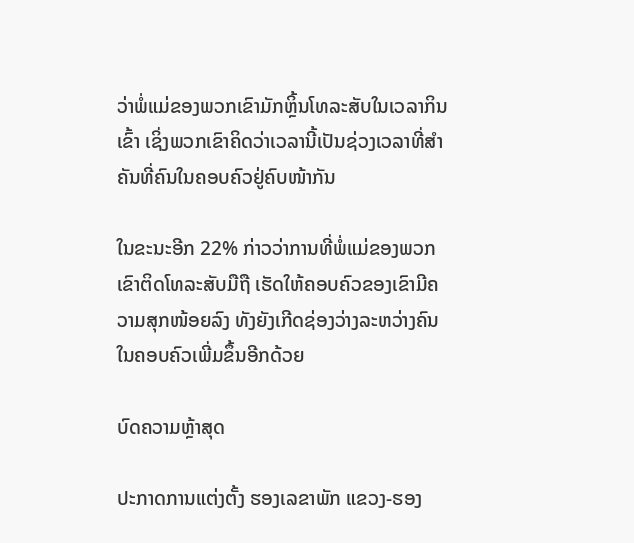ວ່າພໍ່ແມ່ຂອງພວກເຂົາມັກຫຼິ້ນໂທລະສັບໃນເວລາກິນເຂົ້າ ເຊິ່ງພວກເຂົາຄິດວ່າເວລານີ້ເປັນຊ່ວງເວລາທີ່ສຳຄັນທີ່ຄົນໃນຄອບຄົວຢູ່ຄົບໜ້າກັນ

ໃນຂະນະອີກ 22% ກ່າວວ່າການທີ່ພໍ່ແມ່ຂອງພວກເຂົາຕິດໂທລະສັບມືຖື ເຮັດໃຫ້ຄອບຄົວຂອງເຂົາມີຄວາມສຸກໜ້ອຍລົງ ທັງຍັງເກີດຊ່ອງວ່າງລະຫວ່າງຄົນໃນຄອບຄົວເພີ່ມຂຶ້ນອີກດ້ວຍ

ບົດຄວາມຫຼ້າສຸດ

ປະກາດການແຕ່ງຕັ້ງ ຮອງເລຂາພັກ ແຂວງ-ຮອງ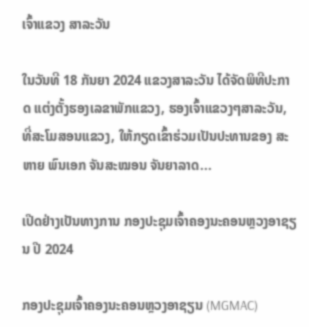ເຈົ້າແຂວງ ສາລະວັນ

ໃນວັນທີ 18 ກັນຍາ 2024 ແຂວງສາລະວັນ ໄດ້ຈັດພິທີປະກາດ ແຕ່ງຕັ້ງຮອງເລຂາພັກແຂວງ, ຮອງເຈົ້າແຂວງໆສາລະວັນ, ທີ່ສະໂມສອນແຂວງ, ໃຫ້ກຽດເຂົ້າຮ່ວມເປັນປະທານຂອງ ສະຫາຍ ພົນເອກ ຈັນສະໝອນ ຈັນຍາລາດ...

ເປີດຢ່າງເປັນທາງການ ກອງປະຊຸມເຈົ້າຄອງນະຄອນຫຼວງອາຊຽນ ປີ 2024

ກອງປະຊຸມເຈົ້າຄອງນະຄອນຫຼວງອາຊຽນ (MGMAC)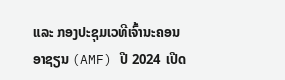ແລະ ກອງປະຊຸມເວທີເຈົ້ານະຄອນອາຊຽນ (AMF) ປີ 2024  ເປີດ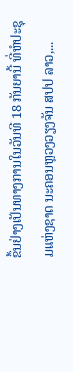ຂຶ້ນຢ່າງເປັນທາງການໃນວັນທີ 18 ກັນຍານີ້ ທີ່ຫໍປະຊຸມແຫ່ງຊາດ ນະຄອນຫຼວງວຽງຈັນ ສປປ ລາວ,...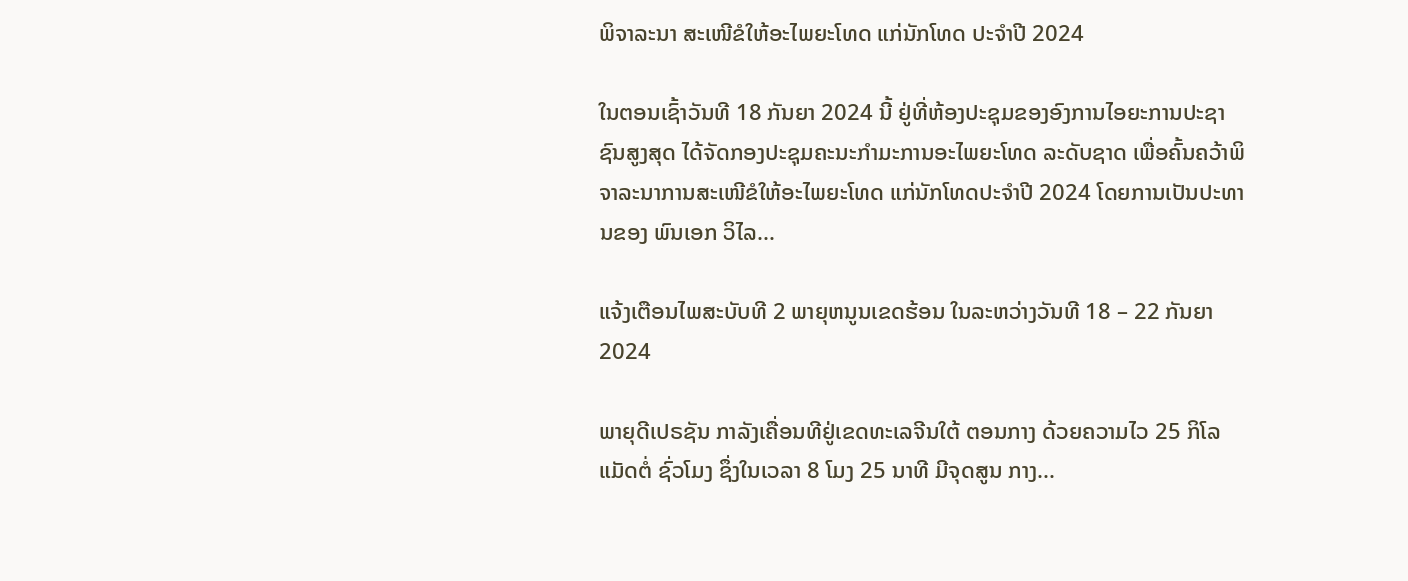ພິຈາລະນາ ສະເໜີຂໍໃຫ້ອະໄພຍະໂທດ ແກ່ນັກໂທດ ປະຈໍາປີ 2024

ໃນຕອນເຊົ້າວັນທີ 18 ກັນຍາ 2024 ນີ້ ຢູ່ທີ່ຫ້ອງປະຊຸມຂອງອົງການໄອຍະການປະຊາຊົນສູງສຸດ ໄດ້ຈັດກອງປະຊຸມຄະນະກໍາມະການອະໄພຍະໂທດ ລະດັບຊາດ ເພື່ອຄົ້ນຄວ້າພິຈາລະນາການສະເໜີຂໍໃຫ້ອະໄພຍະໂທດ ແກ່ນັກໂທດປະຈໍາປີ 2024 ໂດຍການເປັນປະທານຂອງ ພົນເອກ ວິໄລ...

ແຈ້ງເຕືອນໄພສະບັບທີ 2 ພາຍຸຫນູນເຂດຮ້ອນ ໃນລະຫວ່າງວັນທີ 18 – 22 ກັນຍາ 2024

ພາຍຸດີເປຣຊັນ ກາລັງເຄື່ອນທີຢູ່ເຂດທະເລຈີນໃຕ້ ຕອນກາງ ດ້ວຍຄວາມໄວ 25 ກິໂລແມັດຕໍ່ ຊົ່ວໂມງ ຊຶ່ງໃນເວລາ 8 ໂມງ 25 ນາທີ ມີຈຸດສູນ ກາງ...